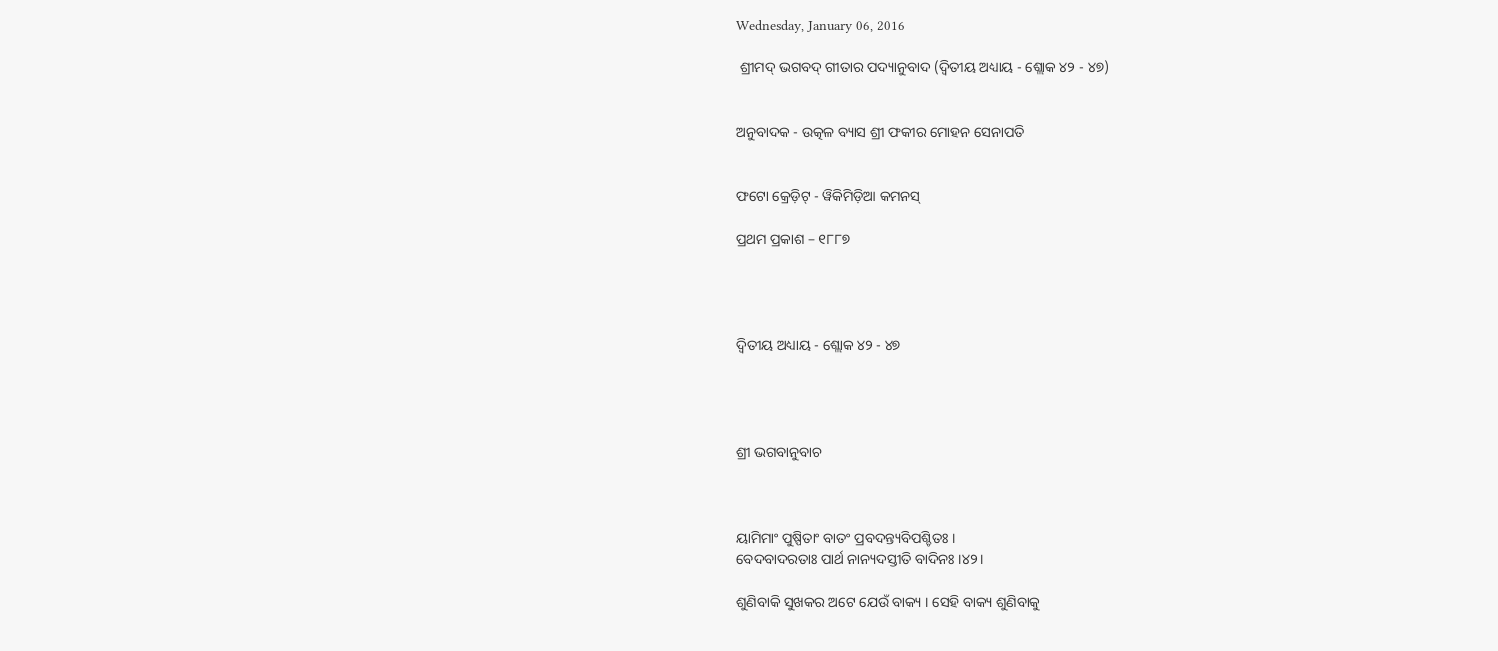Wednesday, January 06, 2016

 ଶ୍ରୀମଦ୍ ଭଗବଦ୍ ଗୀତାର ପଦ୍ୟାନୁବାଦ (ଦ୍ୱିତୀୟ ଅଧ୍ୟାୟ - ଶ୍ଲୋକ ୪୨ - ୪୭)


ଅନୁବାଦକ - ଉତ୍କଳ ବ୍ୟାସ ଶ୍ରୀ ଫକୀର ମୋହନ ସେନାପତି


ଫଟୋ କ୍ରେଡ଼ିଟ୍ - ୱିକିମିଡ଼ିଆ କମନସ୍

ପ୍ରଥମ ପ୍ରକାଶ – ୧୮୮୭




ଦ୍ୱିତୀୟ ଅଧ୍ୟାୟ - ଶ୍ଲୋକ ୪୨ - ୪୭




ଶ୍ରୀ ଭଗବାନୁବାଚ



ୟାମିମାଂ ପୁଷ୍ପିତାଂ ବାତଂ ପ୍ରବଦନ୍ତ୍ୟବିପଶ୍ଚିତଃ ।
ବେଦବାଦରତାଃ ପାର୍ଥ ନାନ୍ୟଦସ୍ତୀତି ବାଦିନଃ ।୪୨।

ଶୁଣିବାକି ସୁଖକର ଅଟେ ଯେଉଁ ବାକ୍ୟ । ସେହି ବାକ୍ୟ ଶୁଣିବାକୁ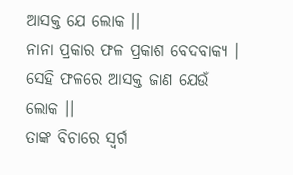ଆସକ୍ତ ଯେ ଲୋକ ।।
ନାନା ପ୍ରକାର ଫଳ ପ୍ରକାଶ ବେଦବାକ୍ୟ । ସେହି ଫଳରେ ଆସକ୍ତ ଜାଣ ଯେଉଁ ଲୋକ ।।
ତାଙ୍କ ବିଚାରେ ସ୍ୱର୍ଗ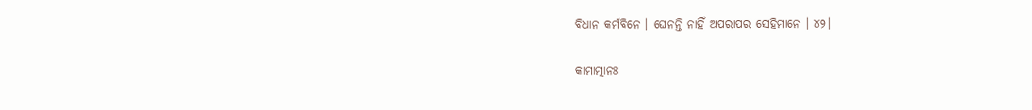ବିଧାନ କର୍ମବିନେ । ଘେନନ୍ତି ନାହିଁ ଅପରାପର ସେହିମାନେ । ୪୨।

କାମାତ୍ମାନଃ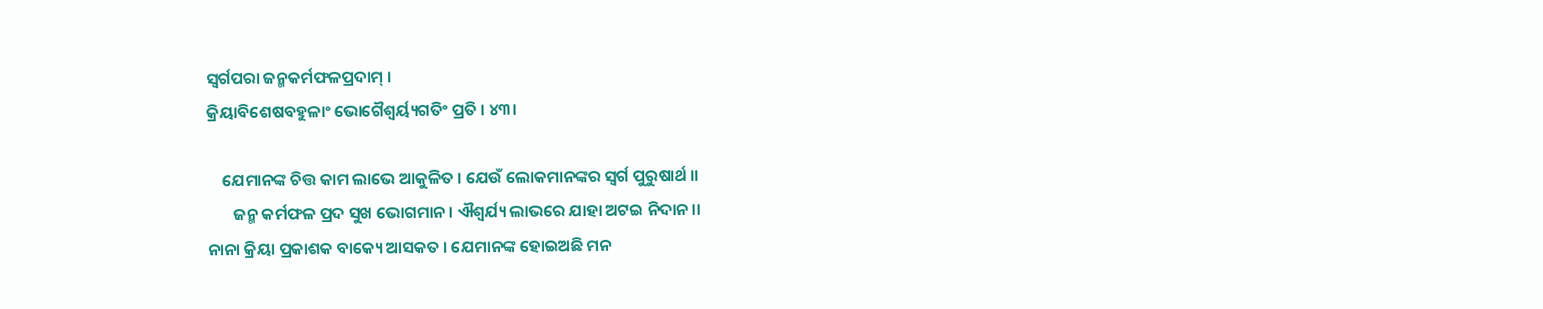ସ୍ୱର୍ଗପରା ଜନ୍ମକର୍ମଫଳପ୍ରଦାମ୍ ।
କ୍ରିୟାବିଶେଷବହୁଳାଂ ଭୋଗୈଶ୍ୱର୍ୟ୍ୟଗତିଂ ପ୍ରତି । ୪୩।

    ଯେମାନଙ୍କ ଚିତ୍ତ କାମ ଲାଭେ ଆକୁଳିତ । ଯେଉଁ ଲୋକମାନଙ୍କର ସ୍ୱର୍ଗ ପୁରୁଷାର୍ଥ ।।
       ଜନ୍ମ କର୍ମଫଳ ପ୍ରଦ ସୁଖ ଭୋଗମାନ । ଐଶ୍ୱର୍ଯ୍ୟ ଲାଭରେ ଯାହା ଅଟଇ ନିଦାନ ।।
ନାନା କ୍ରିୟା ପ୍ରକାଶକ ବାକ୍ୟେ ଆସକତ । ଯେମାନଙ୍କ ହୋଇଅଛି ମନ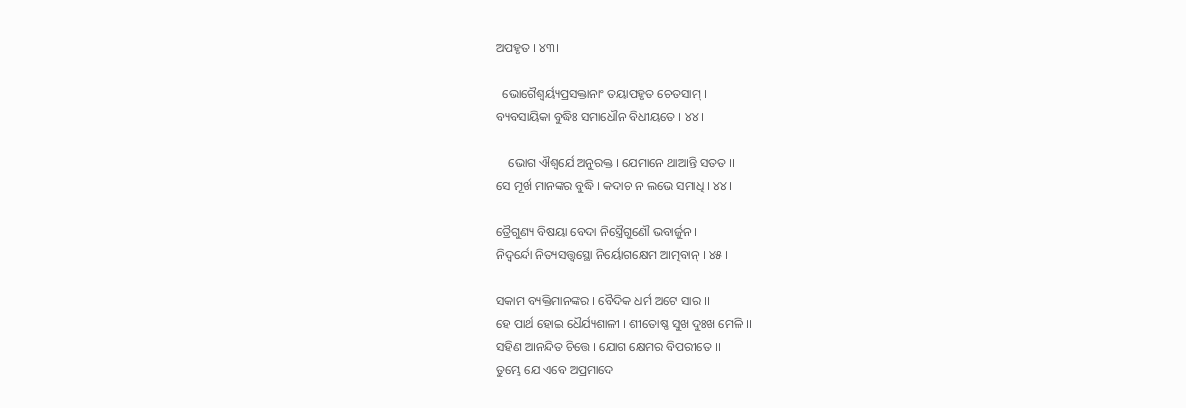ଅପହୃତ । ୪୩।

  ଭୋଗୈଶ୍ୱର୍ୟ୍ୟପ୍ରସକ୍ତାନାଂ ତୟାପହୃତ ଚେତସାମ୍ ।
ବ୍ୟବସାୟିକା ବୁଦ୍ଧିଃ ସମାଧୌନ ବିଧୀୟତେ । ୪୪।

    ଭୋଗ ଐଶ୍ୱର୍ଯେ ଅନୁରକ୍ତ । ଯେମାନେ ଥାଆନ୍ତି ସତତ ।।
ସେ ମୂର୍ଖ ମାନଙ୍କର ବୁଦ୍ଧି । କଦାଚ ନ ଲଭେ ସମାଧି । ୪୪।

ତ୍ରୈଗୁଣ୍ୟ ବିଷୟା ବେଦା ନିସ୍ତ୍ରୈଗୁଣୌ ଭବାର୍ଜୁନ ।
ନିଦ୍ୱର୍ନ୍ଦୋ ନିତ୍ୟସତ୍ତ୍ୱସ୍ଥୋ ନିର୍ୟୋଗକ୍ଷେମ ଆତ୍ମବାନ୍ । ୪୫ ।

ସକାମ ବ୍ୟକ୍ତିମାନଙ୍କର । ବୈଦିକ ଧର୍ମ ଅଟେ ସାର ।।
ହେ ପାର୍ଥ ହୋଇ ଧୈର୍ଯ୍ୟଶାଳୀ । ଶୀତୋଷ୍ଣ ସୁଖ ଦୁଃଖ ମେଳି ।।
ସହିଣ ଆନନ୍ଦିତ ଚିତ୍ତେ । ଯୋଗ କ୍ଷେମର ବିପରୀତେ ।।
ତୁମ୍ଭେ ଯେ ଏବେ ଅପ୍ରମାଦେ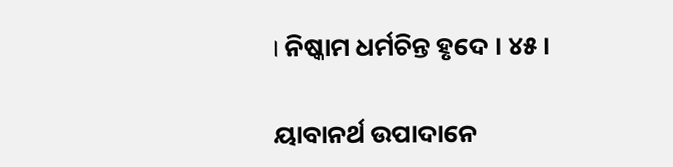। ନିଷ୍କାମ ଧର୍ମଚିନ୍ତ ହୃଦେ । ୪୫।

ୟାବାନର୍ଥ ଉପାଦାନେ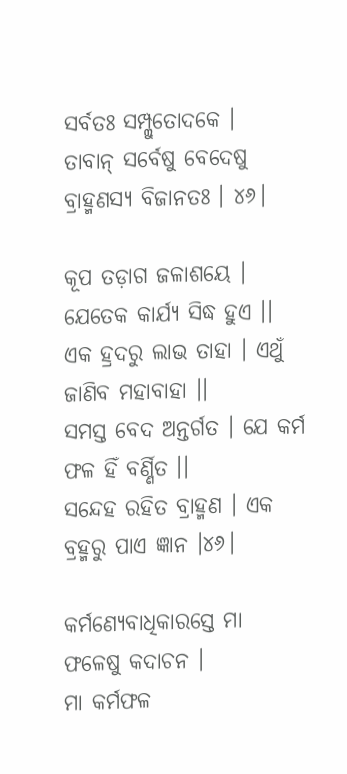ସର୍ବତଃ ସମ୍ପ୍ଲୁତୋଦକେ ।
ତାବାନ୍ ସର୍ବେଷୁ ବେଦେଷୁ ବ୍ରାହ୍ମଣସ୍ୟ ବିଜାନତଃ । ୪୬।

କୂପ ତଡ଼ାଗ ଜଳାଶୟେ । ଯେତେକ କାର୍ଯ୍ୟ ସିଦ୍ଧ ହୁଏ ।।
ଏକ ହ୍ରଦରୁ ଲାଭ ତାହା । ଏଥୁଁ ଜାଣିବ ମହାବାହା ।।
ସମସ୍ତ ବେଦ ଅନ୍ତର୍ଗତ । ଯେ କର୍ମ ଫଳ ହିଁ ବର୍ଣ୍ଣିତ ।।
ସନ୍ଦେହ ରହିତ ବ୍ରାହ୍ମଣ । ଏକ ବ୍ରହ୍ମରୁ ପାଏ ଜ୍ଞାନ ।୪୬।

କର୍ମଣ୍ୟେବାଧିକାରସ୍ତେ ମା ଫଳେଷୁ କଦାଚନ ।
ମା କର୍ମଫଳ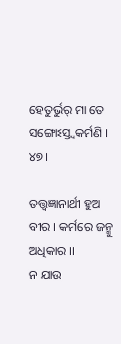ହେତୁର୍ଭୁର୍ ମା ତେ ସଙ୍ଗୋଽସ୍ତ୍ୱକର୍ମଣି । ୪୭।

ତତ୍ତ୍ୱଜ୍ଞାନାର୍ଥୀ ହୁଅ ବୀର । କର୍ମରେ ଜନ୍ମୁ ଅଧିକାର ।।
ନ ଯାଉ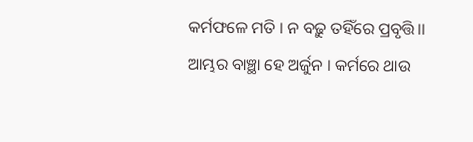କର୍ମଫଳେ ମତି । ନ ବଢ଼ୁ ତହିଁରେ ପ୍ରବୃତ୍ତି।।
ଆମ୍ଭର ବାଞ୍ଛା ହେ ଅର୍ଜୁନ । କର୍ମରେ ଥାଉ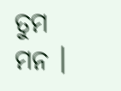ତୁମ ମନ ।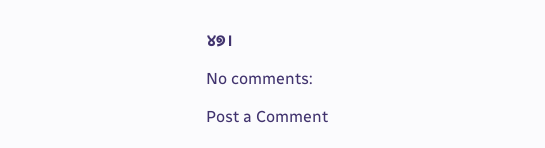୪୭।

No comments:

Post a Comment